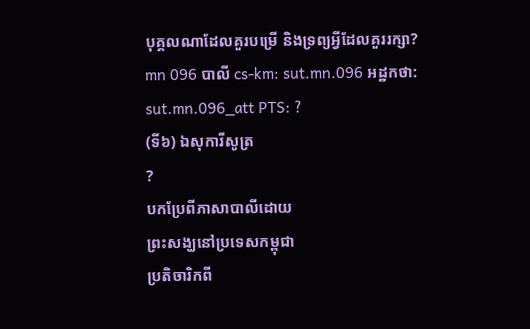បុគ្គលណាដែលគួរបម្រើ និងទ្រព្យអ្វីដែលគួររក្សា?
mn 096 បាលី cs-km: sut.mn.096 អដ្ឋកថា: sut.mn.096_att PTS: ?
(ទី៦) ឯសុការីសូត្រ
?
បកប្រែពីភាសាបាលីដោយ
ព្រះសង្ឃនៅប្រទេសកម្ពុជា
ប្រតិចារិកពី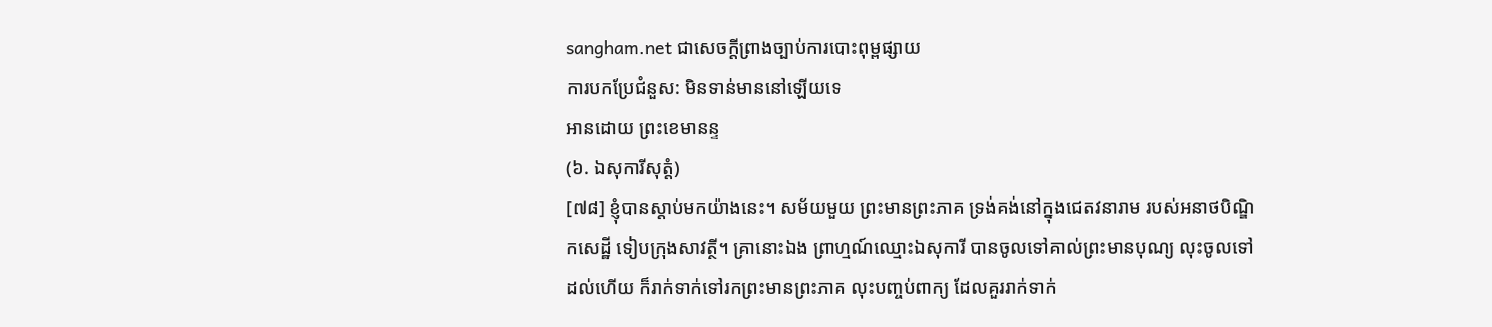sangham.net ជាសេចក្តីព្រាងច្បាប់ការបោះពុម្ពផ្សាយ
ការបកប្រែជំនួស: មិនទាន់មាននៅឡើយទេ
អានដោយ ព្រះខេមានន្ទ
(៦. ឯសុការីសុត្តំ)
[៧៨] ខ្ញុំបានស្តាប់មកយ៉ាងនេះ។ សម័យមួយ ព្រះមានព្រះភាគ ទ្រង់គង់នៅក្នុងជេតវនារាម របស់អនាថបិណ្ឌិកសេដ្ឋី ទៀបក្រុងសាវត្ថី។ គ្រានោះឯង ព្រាហ្មណ៍ឈ្មោះឯសុការី បានចូលទៅគាល់ព្រះមានបុណ្យ លុះចូលទៅដល់ហើយ ក៏រាក់ទាក់ទៅរកព្រះមានព្រះភាគ លុះបញ្ចប់ពាក្យ ដែលគួររាក់ទាក់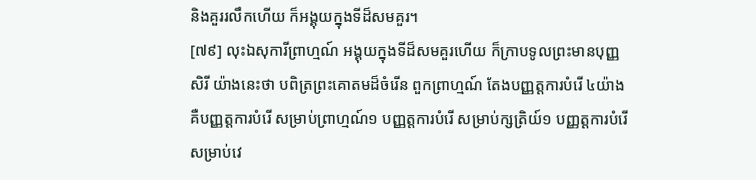និងគួររលឹកហើយ ក៏អង្គុយក្នុងទីដ៏សមគួរ។
[៧៩] លុះឯសុការីព្រាហ្មណ៍ អង្គុយក្នុងទីដ៏សមគួរហើយ ក៏ក្រាបទូលព្រះមានបុញ្ញសិរី យ៉ាងនេះថា បពិត្រព្រះគោតមដ៏ចំរើន ពួកព្រាហ្មណ៍ តែងបញ្ញត្តការបំរើ ៤យ៉ាង គឺបញ្ញត្តការបំរើ សម្រាប់ព្រាហ្មណ៍១ បញ្ញត្តការបំរើ សម្រាប់ក្សត្រិយ៍១ បញ្ញត្តការបំរើ សម្រាប់វេ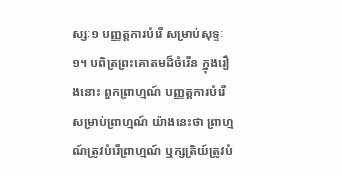ស្សៈ១ បញ្ញត្តការបំរើ សម្រាប់សុទ្ទៈ១។ បពិត្រព្រះគោតមដ៏ចំរើន ក្នុងរឿងនោះ ពួកព្រាហ្មណ៍ បញ្ញត្តការបំរើសម្រាប់ព្រាហ្មណ៍ យ៉ាងនេះថា ព្រាហ្មណ៍ត្រូវបំរើព្រាហ្មណ៍ ឬក្សត្រិយ៍ត្រូវបំ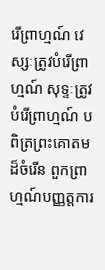រើព្រាហ្មណ៍ វេស្សៈត្រូវបំរើព្រាហ្មណ៍ សុទ្ទៈត្រូវបំរើព្រាហ្មណ៍ បពិត្រព្រះគោតមដ៏ចំរើន ពួកព្រាហ្មណ៍បញ្ញត្តការ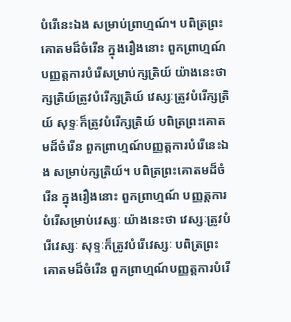បំរើនេះឯង សម្រាប់ព្រាហ្មណ៍។ បពិត្រព្រះគោតមដ៏ចំរើន ក្នុងរឿងនោះ ពួកព្រាហ្មណ៍ បញ្ញត្តការបំរើសម្រាប់ក្សត្រិយ៍ យ៉ាងនេះថា ក្សត្រិយ៍ត្រូវបំរើក្សត្រិយ៍ វេស្សៈត្រូវបំរើក្សត្រិយ៍ សុទ្ទៈក៏ត្រូវបំរើក្សត្រិយ៍ បពិត្រព្រះគោតមដ៏ចំរើន ពួកព្រាហ្មណ៍បញ្ញត្តការបំរើនេះឯង សម្រាប់ក្សត្រិយ៍។ បពិត្រព្រះគោតមដ៏ចំរើន ក្នុងរឿងនោះ ពួកព្រាហ្មណ៍ បញ្ញត្តការបំរើសម្រាប់វេស្សៈ យ៉ាងនេះថា វេស្សៈត្រូវបំរើវេស្សៈ សុទ្ទៈក៏ត្រូវបំរើវេស្សៈ បពិត្រព្រះគោតមដ៏ចំរើន ពួកព្រាហ្មណ៍បញ្ញត្តការបំរើ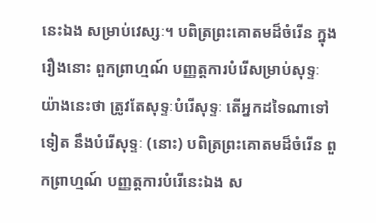នេះឯង សម្រាប់វេស្សៈ។ បពិត្រព្រះគោតមដ៏ចំរើន ក្នុងរឿងនោះ ពួកព្រាហ្មណ៍ បញ្ញត្តការបំរើសម្រាប់សុទ្ទៈ យ៉ាងនេះថា ត្រូវតែសុទ្ទៈបំរើសុទ្ទៈ តើអ្នកដទៃណាទៅទៀត នឹងបំរើសុទ្ទៈ (នោះ) បពិត្រព្រះគោតមដ៏ចំរើន ពួកព្រាហ្មណ៍ បញ្ញត្តការបំរើនេះឯង ស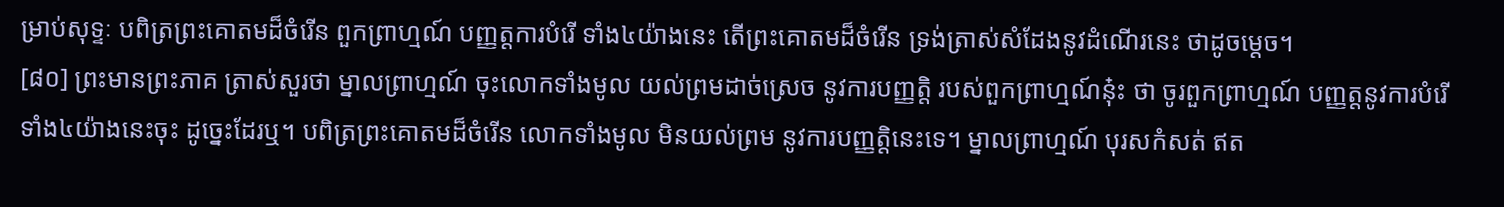ម្រាប់សុទ្ទៈ បពិត្រព្រះគោតមដ៏ចំរើន ពួកព្រាហ្មណ៍ បញ្ញត្តការបំរើ ទាំង៤យ៉ាងនេះ តើព្រះគោតមដ៏ចំរើន ទ្រង់ត្រាស់សំដែងនូវដំណើរនេះ ថាដូចម្តេច។
[៨០] ព្រះមានព្រះភាគ ត្រាស់សួរថា ម្នាលព្រាហ្មណ៍ ចុះលោកទាំងមូល យល់ព្រមដាច់ស្រេច នូវការបញ្ញត្តិ របស់ពួកព្រាហ្មណ៍នុ៎ះ ថា ចូរពួកព្រាហ្មណ៍ បញ្ញត្តនូវការបំរើ ទាំង៤យ៉ាងនេះចុះ ដូច្នេះដែរឬ។ បពិត្រព្រះគោតមដ៏ចំរើន លោកទាំងមូល មិនយល់ព្រម នូវការបញ្ញត្តិនេះទេ។ ម្នាលព្រាហ្មណ៍ បុរសកំសត់ ឥត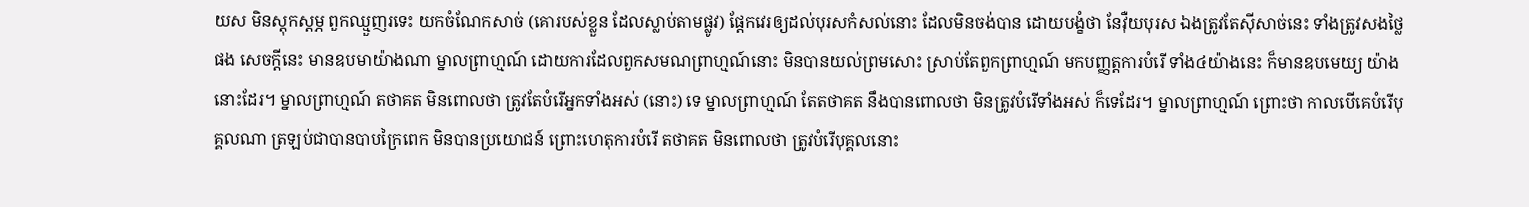យស មិនស្តុកស្តម្ភ ពួកឈ្មួញរទេះ យកចំណែកសាច់ (គោរបស់ខ្លួន ដែលស្លាប់តាមផ្លូវ) ផ្តែកវេរឲ្យដល់បុរសកំសល់នោះ ដែលមិនចង់បាន ដោយបង្ខំថា នែវ៉ឺយបុរស ឯងត្រូវតែស៊ីសាច់នេះ ទាំងត្រូវសងថ្លៃផង សេចក្តីនេះ មានឧបមាយ៉ាងណា ម្នាលព្រាហ្មណ៍ ដោយការដែលពួកសមណព្រាហ្មណ៍នោះ មិនបានយល់ព្រមសោះ ស្រាប់តែពួកព្រាហ្មណ៍ មកបញ្ញត្តការបំរើ ទាំង៤យ៉ាងនេះ ក៏មានឧបមេយ្យ យ៉ាងនោះដែរ។ ម្នាលព្រាហ្មណ៍ តថាគត មិនពោលថា ត្រូវតែបំរើអ្នកទាំងអស់ (នោះ) ទេ ម្នាលព្រាហ្មណ៍ តែតថាគត នឹងបានពោលថា មិនត្រូវបំរើទាំងអស់ ក៏ទេដែរ។ ម្នាលព្រាហ្មណ៍ ព្រោះថា កាលបើគេបំរើបុគ្គលណា ត្រឡប់ជាបានបាបក្រៃពេក មិនបានប្រយោជន៍ ព្រោះហេតុការបំរើ តថាគត មិនពោលថា ត្រូវបំរើបុគ្គលនោះ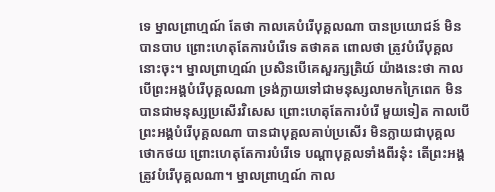ទេ ម្នាលព្រាហ្មណ៍ តែថា កាលគេបំរើបុគ្គលណា បានប្រយោជន៍ មិនបានបាប ព្រោះហេតុតែការបំរើទេ តថាគត ពោលថា ត្រូវបំរើបុគ្គលនោះចុះ។ ម្នាលព្រាហ្មណ៍ ប្រសិនបើគេសួរក្សត្រិយ៍ យ៉ាងនេះថា កាលបើព្រះអង្គបំរើបុគ្គលណា ទ្រង់ក្លាយទៅជាមនុស្សលាមកក្រៃពេក មិនបានជាមនុស្សប្រសើរវិសេស ព្រោះហេតុតែការបំរើ មួយទៀត កាលបើព្រះអង្គបំរើបុគ្គលណា បានជាបុគ្គលគាប់ប្រសើរ មិនក្លាយជាបុគ្គលថោកថយ ព្រោះហេតុតែការបំរើទេ បណ្តាបុគ្គលទាំងពីរនុ៎ះ តើព្រះអង្គ ត្រូវបំរើបុគ្គលណា។ ម្នាលព្រាហ្មណ៍ កាល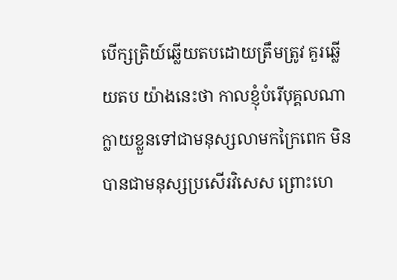បើក្សត្រិយ៍ឆ្លើយតបដោយត្រឹមត្រូវ គួរឆ្លើយតប យ៉ាងនេះថា កាលខ្ញុំបំរើបុគ្គលណា ក្លាយខ្លួនទៅជាមនុស្សលាមកក្រៃពេក មិនបានជាមនុស្សប្រសើរវិសេស ព្រោះហេ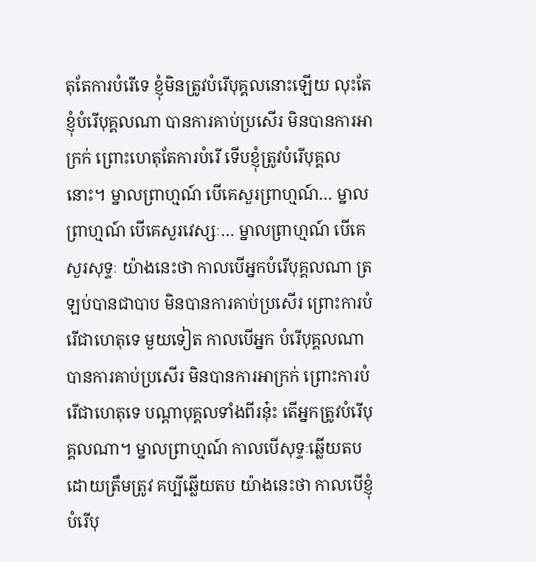តុតែការបំរើទេ ខ្ញុំមិនត្រូវបំរើបុគ្គលនោះឡើយ លុះតែខ្ញុំបំរើបុគ្គលណា បានការគាប់ប្រសើរ មិនបានការអាក្រក់ ព្រោះហេតុតែការបំរើ ទើបខ្ញុំត្រូវបំរើបុគ្គលនោះ។ ម្នាលព្រាហ្មណ៍ បើគេសួរព្រាហ្មណ៍… ម្នាលព្រាហ្មណ៍ បើគេសួរវេស្សៈ… ម្នាលព្រាហ្មណ៍ បើគេសួរសុទ្ទៈ យ៉ាងនេះថា កាលបើអ្នកបំរើបុគ្គលណា ត្រឡប់បានជាបាប មិនបានការគាប់ប្រសើរ ព្រោះការបំរើជាហេតុទេ មួយទៀត កាលបើអ្នក បំរើបុគ្គលណា បានការគាប់ប្រសើរ មិនបានការអាក្រក់ ព្រោះការបំរើជាហេតុទេ បណ្តាបុគ្គលទាំងពីរនុ៎ះ តើអ្នកត្រូវបំរើបុគ្គលណា។ ម្នាលព្រាហ្មណ៍ កាលបើសុទ្ទៈឆ្លើយតបដោយត្រឹមត្រូវ គប្បីឆ្លើយតប យ៉ាងនេះថា កាលបើខ្ញុំបំរើបុ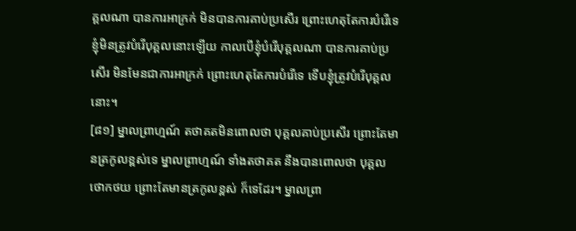គ្គលណា បានការអាក្រក់ មិនបានការគាប់ប្រសើរ ព្រោះហេតុតែការបំរើទេ ខ្ញុំមិនត្រូវបំរើបុគ្គលនោះឡើយ កាលបើខ្ញុំបំរើបុគ្គលណា បានការគាប់ប្រសើរ មិនមែនជាការអាក្រក់ ព្រោះហេតុតែការបំរើទេ ទើបខ្ញុំត្រូវបំរើបុគ្គលនោះ។
[៨១] ម្នាលព្រាហ្មណ៍ តថាគតមិនពោលថា បុគ្គលគាប់ប្រសើរ ព្រោះតែមានត្រកូលខ្ពស់ទេ ម្នាលព្រាហ្មណ៍ ទាំងតថាគត នឹងបានពោលថា បុគ្គលថោកថយ ព្រោះតែមានត្រកូលខ្ពស់ ក៏ទេដែរ។ ម្នាលព្រា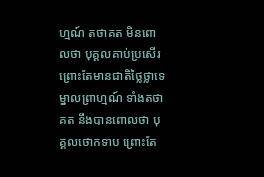ហ្មណ៍ តថាគត មិនពោលថា បុគ្គលគាប់ប្រសើរ ព្រោះតែមានជាតិថ្លៃថ្លាទេ ម្នាលព្រាហ្មណ៍ ទាំងតថាគត នឹងបានពោលថា បុគ្គលថោកទាប ព្រោះតែ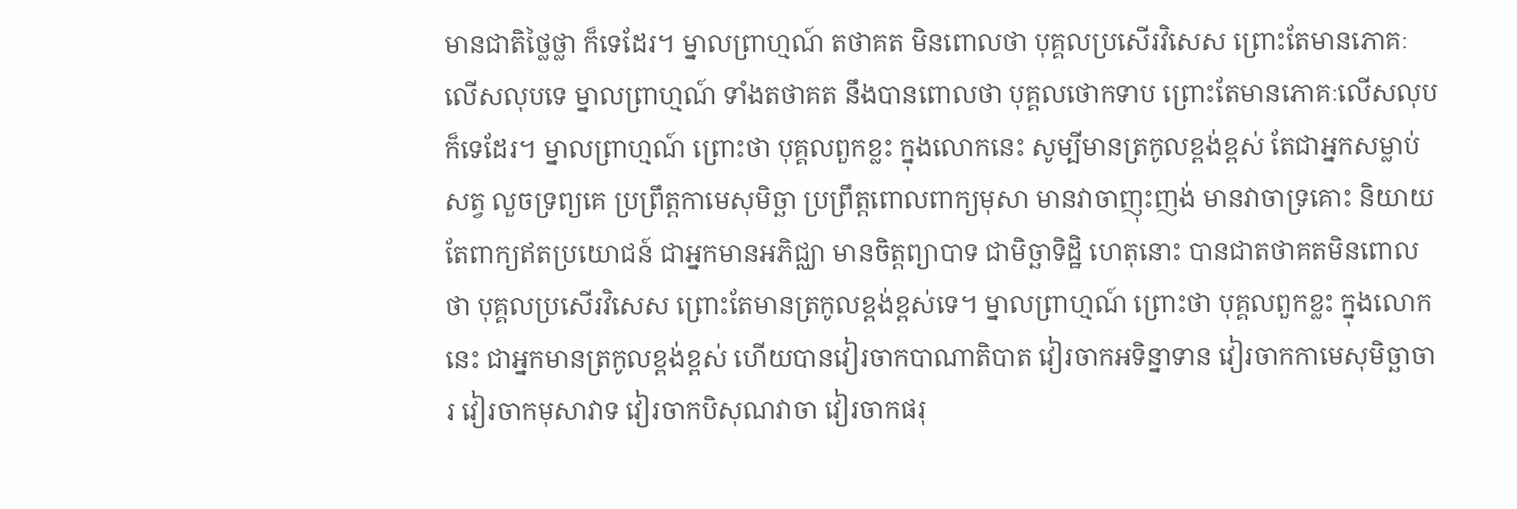មានជាតិថ្លៃថ្លា ក៏ទេដែរ។ ម្នាលព្រាហ្មណ៍ តថាគត មិនពោលថា បុគ្គលប្រសើរវិសេស ព្រោះតែមានភោគៈ លើសលុបទេ ម្នាលព្រាហ្មណ៍ ទាំងតថាគត នឹងបានពោលថា បុគ្គលថោកទាប ព្រោះតែមានភោគៈលើសលុប ក៏ទេដែរ។ ម្នាលព្រាហ្មណ៍ ព្រោះថា បុគ្គលពួកខ្លះ ក្នុងលោកនេះ សូម្បីមានត្រកូលខ្ពង់ខ្ពស់ តែជាអ្នកសម្លាប់សត្វ លួចទ្រព្យគេ ប្រព្រឹត្តកាមេសុមិច្ឆា ប្រព្រឹត្តពោលពាក្យមុសា មានវាចាញុះញង់ មានវាចាទ្រគោះ និយាយតែពាក្យឥតប្រយោជន៍ ជាអ្នកមានអភិជ្ឈា មានចិត្តព្យាបាទ ជាមិច្ឆាទិដ្ឋិ ហេតុនោះ បានជាតថាគតមិនពោលថា បុគ្គលប្រសើរវិសេស ព្រោះតែមានត្រកូលខ្ពង់ខ្ពស់ទេ។ ម្នាលព្រាហ្មណ៍ ព្រោះថា បុគ្គលពួកខ្លះ ក្នុងលោកនេះ ជាអ្នកមានត្រកូលខ្ពង់ខ្ពស់ ហើយបានវៀរចាកបាណាតិបាត វៀរចាកអទិន្នាទាន វៀរចាកកាមេសុមិច្ឆាចារ វៀរចាកមុសាវាទ វៀរចាកបិសុណវាចា វៀរចាកផរុ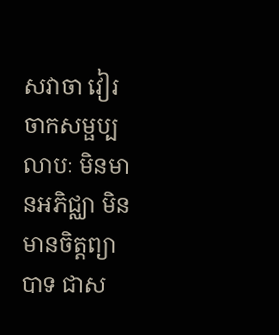សវាចា វៀរចាកសម្ផប្បលាបៈ មិនមានអភិជ្ឈា មិនមានចិត្តព្យាបាទ ជាស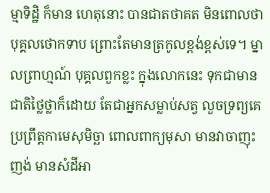ម្មាទិដ្ឋិ ក៏មាន ហេតុនោះ បានជាតថាគត មិនពោលថា បុគ្គលថោកទាប ព្រោះតែមានត្រកូលខ្ពង់ខ្ពស់ទេ។ ម្នាលព្រាហ្មណ៍ បុគ្គលពួកខ្លះ ក្នុងលោកនេះ ទុកជាមានជាតិថ្លៃថ្លាក៏ដោយ តែជាអ្នកសម្លាប់សត្វ លួចទ្រព្យគេ ប្រព្រឹត្តកាមេសុមិច្ឆា ពោលពាក្យមុសា មានវាចាញុះញង់ មានសំដីអា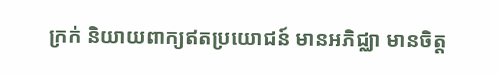ក្រក់ និយាយពាក្យឥតប្រយោជន៍ មានអភិជ្ឈា មានចិត្ត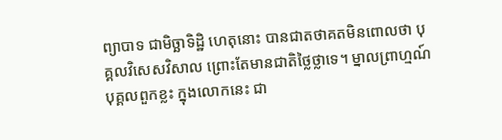ព្យាបាទ ជាមិច្ឆាទិដ្ឋិ ហេតុនោះ បានជាតថាគតមិនពោលថា បុគ្គលវិសេសវិសាល ព្រោះតែមានជាតិថ្លៃថ្លាទេ។ ម្នាលព្រាហ្មណ៍ បុគ្គលពួកខ្លះ ក្នុងលោកនេះ ជា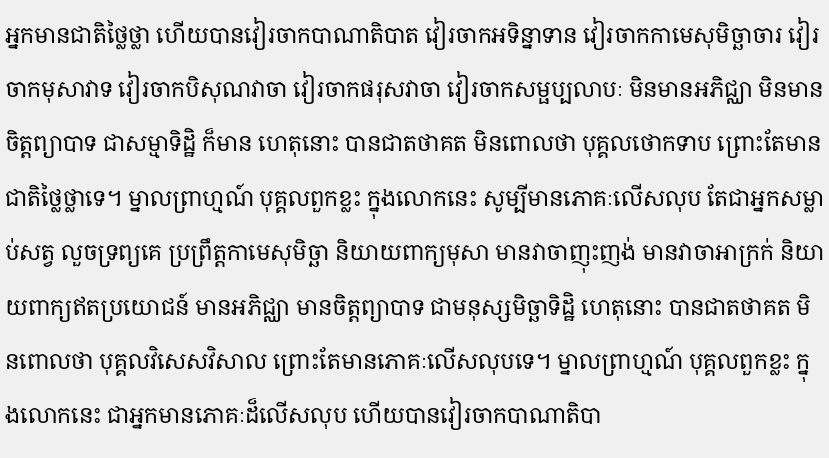អ្នកមានជាតិថ្លៃថ្លា ហើយបានវៀរចាកបាណាតិបាត វៀរចាកអទិន្នាទាន វៀរចាកកាមេសុមិច្ឆាចារ វៀរចាកមុសាវាទ វៀរចាកបិសុណវាចា វៀរចាកផរុសវាចា វៀរចាកសម្ផប្បលាបៈ មិនមានអភិជ្ឈា មិនមានចិត្តព្យាបាទ ជាសម្មាទិដ្ឋិ ក៏មាន ហេតុនោះ បានជាតថាគត មិនពោលថា បុគ្គលថោកទាប ព្រោះតែមានជាតិថ្លៃថ្លាទេ។ ម្នាលព្រាហ្មណ៍ បុគ្គលពួកខ្លះ ក្នុងលោកនេះ សូម្បីមានភោគៈលើសលុប តែជាអ្នកសម្លាប់សត្វ លួចទ្រព្យគេ ប្រព្រឹត្តកាមេសុមិច្ឆា និយាយពាក្យមុសា មានវាចាញុះញង់ មានវាចាអាក្រក់ និយាយពាក្យឥតប្រយោជន៍ មានអភិជ្ឈា មានចិត្តព្យាបាទ ជាមនុស្សមិច្ឆាទិដ្ឋិ ហេតុនោះ បានជាតថាគត មិនពោលថា បុគ្គលវិសេសវិសាល ព្រោះតែមានភោគៈលើសលុបទេ។ ម្នាលព្រាហ្មណ៍ បុគ្គលពួកខ្លះ ក្នុងលោកនេះ ជាអ្នកមានភោគៈដ៏លើសលុប ហើយបានវៀរចាកបាណាតិបា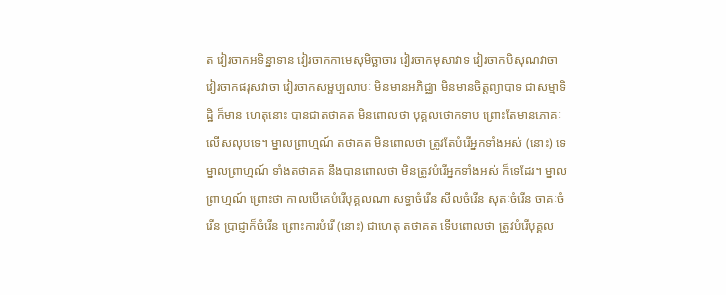ត វៀរចាកអទិន្នាទាន វៀរចាកកាមេសុមិច្ឆាចារ វៀរចាកមុសាវាទ វៀរចាកបិសុណវាចា វៀរចាកផរុសវាចា វៀរចាកសម្ផប្បលាបៈ មិនមានអភិជ្ឈា មិនមានចិត្តព្យាបាទ ជាសម្មាទិដ្ឋិ ក៏មាន ហេតុនោះ បានជាតថាគត មិនពោលថា បុគ្គលថោកទាប ព្រោះតែមានភោគៈលើសលុបទេ។ ម្នាលព្រាហ្មណ៍ តថាគត មិនពោលថា ត្រូវតែបំរើអ្នកទាំងអស់ (នោះ) ទេ ម្នាលព្រាហ្មណ៍ ទាំងតថាគត នឹងបានពោលថា មិនត្រូវបំរើអ្នកទាំងអស់ ក៏ទេដែរ។ ម្នាលព្រាហ្មណ៍ ព្រោះថា កាលបើគេបំរើបុគ្គលណា សទ្ធាចំរើន សីលចំរើន សុតៈចំរើន ចាគៈចំរើន ប្រាជ្ញាក៏ចំរើន ព្រោះការបំរើ (នោះ) ជាហេតុ តថាគត ទើបពោលថា ត្រូវបំរើបុគ្គល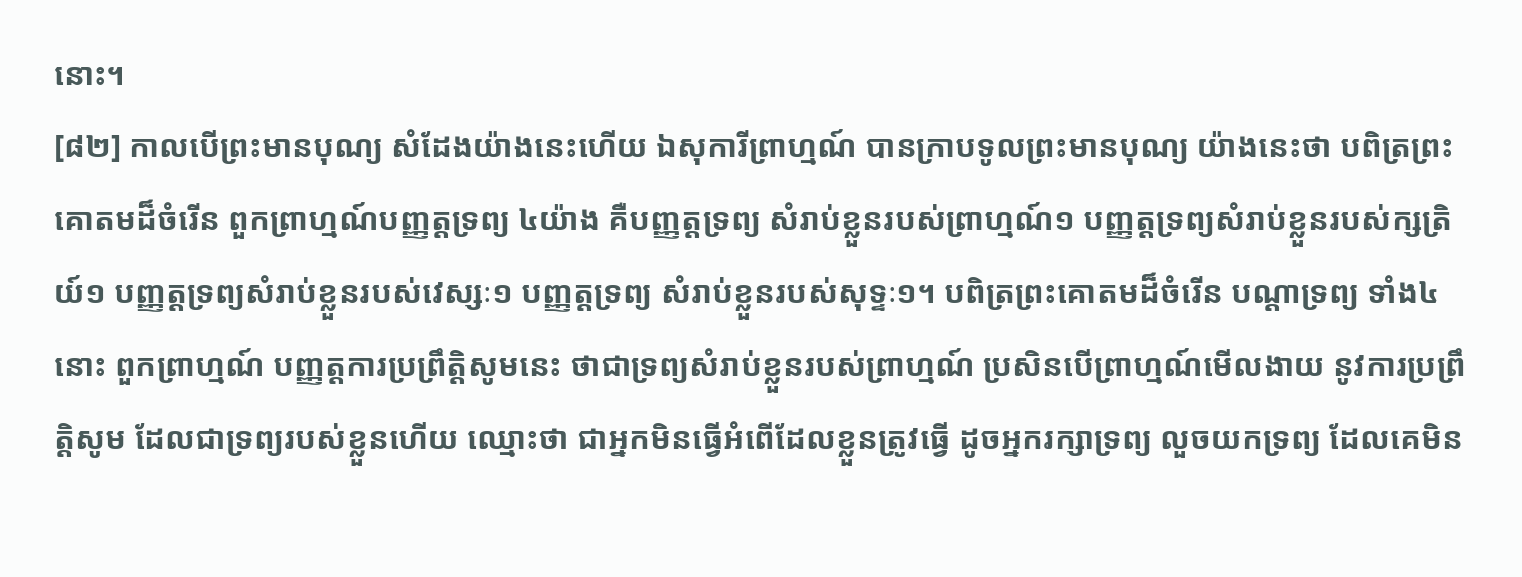នោះ។
[៨២] កាលបើព្រះមានបុណ្យ សំដែងយ៉ាងនេះហើយ ឯសុការីព្រាហ្មណ៍ បានក្រាបទូលព្រះមានបុណ្យ យ៉ាងនេះថា បពិត្រព្រះគោតមដ៏ចំរើន ពួកព្រាហ្មណ៍បញ្ញត្តទ្រព្យ ៤យ៉ាង គឺបញ្ញត្តទ្រព្យ សំរាប់ខ្លួនរបស់ព្រាហ្មណ៍១ បញ្ញត្តទ្រព្យសំរាប់ខ្លួនរបស់ក្សត្រិយ៍១ បញ្ញត្តទ្រព្យសំរាប់ខ្លួនរបស់វេស្សៈ១ បញ្ញត្តទ្រព្យ សំរាប់ខ្លួនរបស់សុទ្ទៈ១។ បពិត្រព្រះគោតមដ៏ចំរើន បណ្តាទ្រព្យ ទាំង៤នោះ ពួកព្រាហ្មណ៍ បញ្ញត្តការប្រព្រឹត្តិសូមនេះ ថាជាទ្រព្យសំរាប់ខ្លួនរបស់ព្រាហ្មណ៍ ប្រសិនបើព្រាហ្មណ៍មើលងាយ នូវការប្រព្រឹត្តិសូម ដែលជាទ្រព្យរបស់ខ្លួនហើយ ឈ្មោះថា ជាអ្នកមិនធ្វើអំពើដែលខ្លួនត្រូវធ្វើ ដូចអ្នករក្សាទ្រព្យ លួចយកទ្រព្យ ដែលគេមិន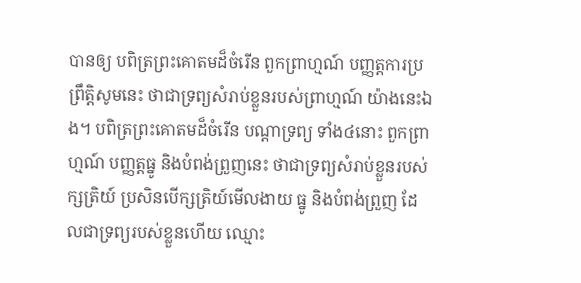បានឲ្យ បពិត្រព្រះគោតមដ៏ចំរើន ពួកព្រាហ្មណ៍ បញ្ញត្តការប្រព្រឹត្តិសូមនេះ ថាជាទ្រព្យសំរាប់ខ្លួនរបស់ព្រាហ្មណ៍ យ៉ាងនេះឯង។ បពិត្រព្រះគោតមដ៏ចំរើន បណ្តាទ្រព្យ ទាំង៤នោះ ពួកព្រាហ្មណ៍ បញ្ញត្តធ្នូ និងបំពង់ព្រួញនេះ ថាជាទ្រព្យសំរាប់ខ្លួនរបស់ក្សត្រិយ៍ ប្រសិនបើក្សត្រិយ៍មើលងាយ ធ្នូ និងបំពង់ព្រួញ ដែលជាទ្រព្យរបស់ខ្លួនហើយ ឈ្មោះ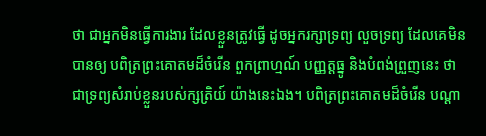ថា ជាអ្នកមិនធ្វើការងារ ដែលខ្លួនត្រូវធ្វើ ដូចអ្នករក្សាទ្រព្យ លួចទ្រព្យ ដែលគេមិនបានឲ្យ បពិត្រព្រះគោតមដ៏ចំរើន ពួកព្រាហ្មណ៍ បញ្ញត្តធ្នូ និងបំពង់ព្រួញនេះ ថាជាទ្រព្យសំរាប់ខ្លួនរបស់ក្សត្រិយ៍ យ៉ាងនេះឯង។ បពិត្រព្រះគោតមដ៏ចំរើន បណ្តា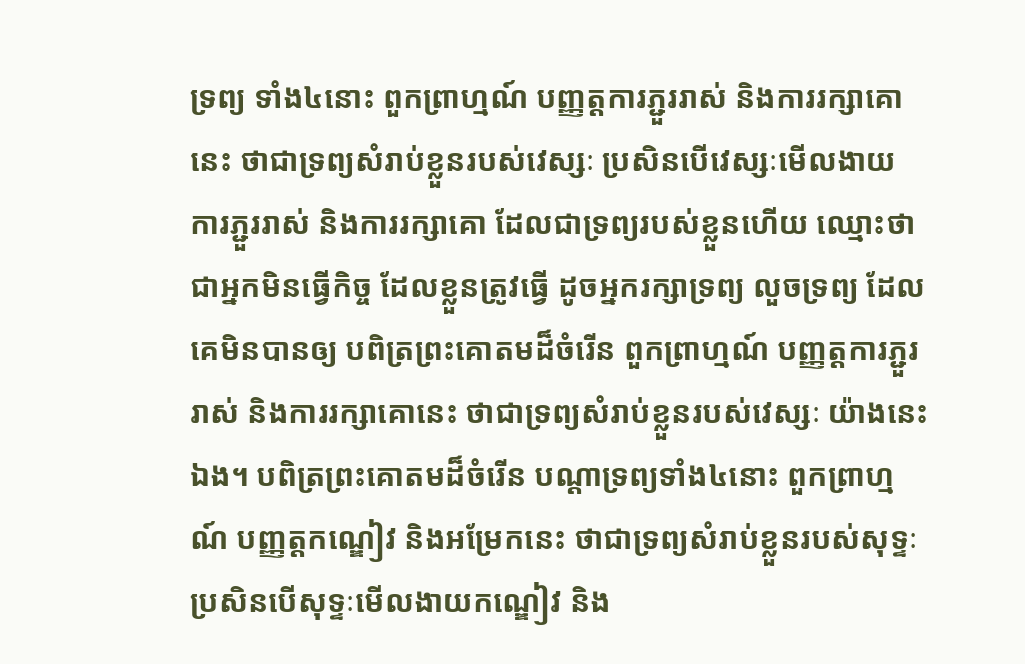ទ្រព្យ ទាំង៤នោះ ពួកព្រាហ្មណ៍ បញ្ញត្តការភ្ជួររាស់ និងការរក្សាគោនេះ ថាជាទ្រព្យសំរាប់ខ្លួនរបស់វេស្សៈ ប្រសិនបើវេស្សៈមើលងាយ ការភ្ជួររាស់ និងការរក្សាគោ ដែលជាទ្រព្យរបស់ខ្លួនហើយ ឈ្មោះថា ជាអ្នកមិនធ្វើកិច្ច ដែលខ្លួនត្រូវធ្វើ ដូចអ្នករក្សាទ្រព្យ លួចទ្រព្យ ដែលគេមិនបានឲ្យ បពិត្រព្រះគោតមដ៏ចំរើន ពួកព្រាហ្មណ៍ បញ្ញត្តការភ្ជួររាស់ និងការរក្សាគោនេះ ថាជាទ្រព្យសំរាប់ខ្លួនរបស់វេស្សៈ យ៉ាងនេះឯង។ បពិត្រព្រះគោតមដ៏ចំរើន បណ្តាទ្រព្យទាំង៤នោះ ពួកព្រាហ្មណ៍ បញ្ញត្តកណ្ឌៀវ និងអម្រែកនេះ ថាជាទ្រព្យសំរាប់ខ្លួនរបស់សុទ្ទៈ ប្រសិនបើសុទ្ទៈមើលងាយកណ្ឌៀវ និង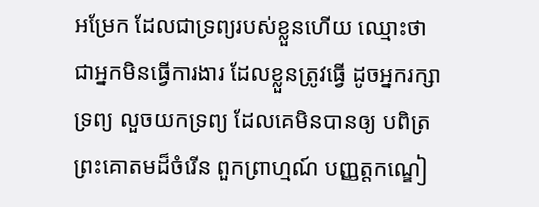អម្រែក ដែលជាទ្រព្យរបស់ខ្លួនហើយ ឈ្មោះថា ជាអ្នកមិនធ្វើការងារ ដែលខ្លួនត្រូវធ្វើ ដូចអ្នករក្សាទ្រព្យ លួចយកទ្រព្យ ដែលគេមិនបានឲ្យ បពិត្រព្រះគោតមដ៏ចំរើន ពួកព្រាហ្មណ៍ បញ្ញត្តកណ្ឌៀ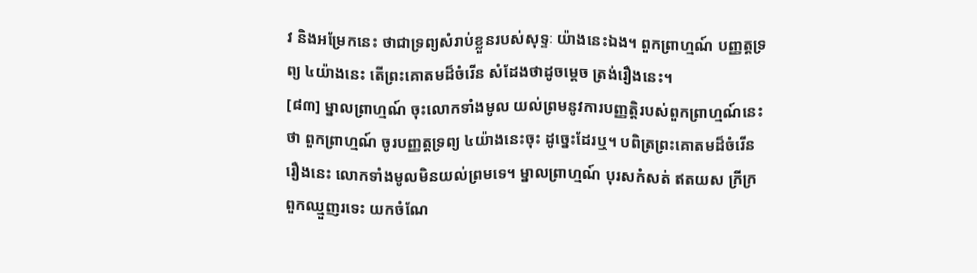វ និងអម្រែកនេះ ថាជាទ្រព្យសំរាប់ខ្លួនរបស់សុទ្ទៈ យ៉ាងនេះឯង។ ពួកព្រាហ្មណ៍ បញ្ញត្តទ្រព្យ ៤យ៉ាងនេះ តើព្រះគោតមដ៏ចំរើន សំដែងថាដូចម្តេច ត្រង់រឿងនេះ។
[៨៣] ម្នាលព្រាហ្មណ៍ ចុះលោកទាំងមូល យល់ព្រមនូវការបញ្ញត្តិរបស់ពួកព្រាហ្មណ៍នេះថា ពួកព្រាហ្មណ៍ ចូរបញ្ញត្តទ្រព្យ ៤យ៉ាងនេះចុះ ដូច្នេះដែរឬ។ បពិត្រព្រះគោតមដ៏ចំរើន រឿងនេះ លោកទាំងមូលមិនយល់ព្រមទេ។ ម្នាលព្រាហ្មណ៍ បុរសកំសត់ ឥតយស ក្រីក្រ ពួកឈ្មួញរទេះ យកចំណែ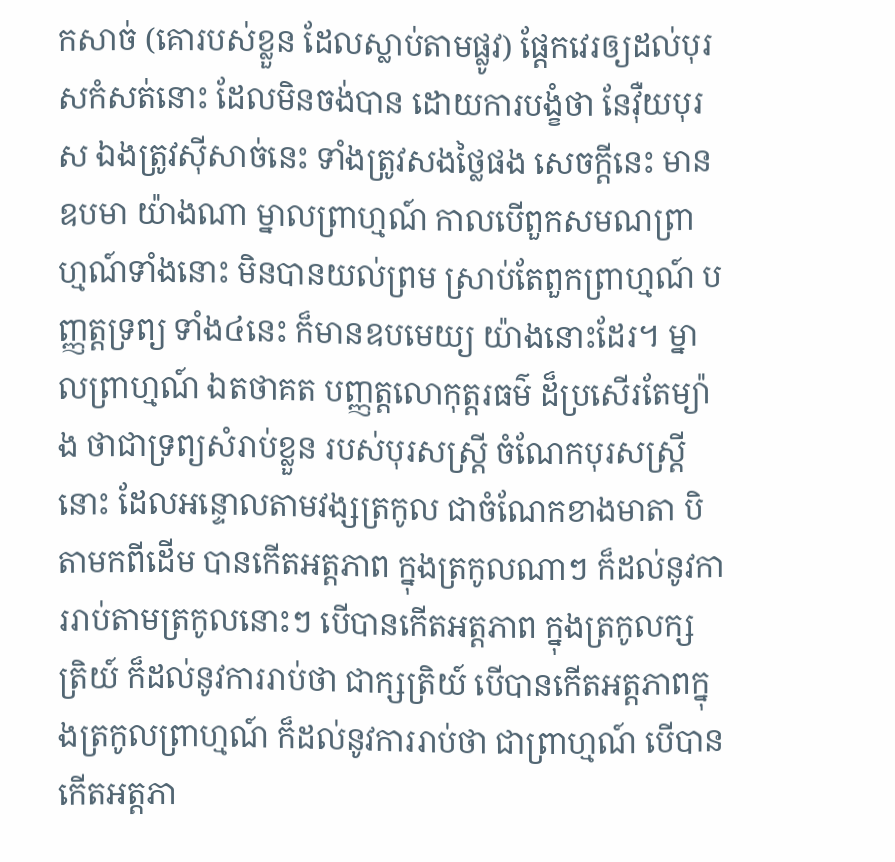កសាច់ (គោរបស់ខ្លួន ដែលស្លាប់តាមផ្លូវ) ផ្តែកវេរឲ្យដល់បុរសកំសត់នោះ ដែលមិនចង់បាន ដោយការបង្ខំថា នែវ៉ឺយបុរស ឯងត្រូវស៊ីសាច់នេះ ទាំងត្រូវសងថ្លៃផង សេចក្តីនេះ មានឧបមា យ៉ាងណា ម្នាលព្រាហ្មណ៍ កាលបើពួកសមណព្រាហ្មណ៍ទាំងនោះ មិនបានយល់ព្រម ស្រាប់តែពួកព្រាហ្មណ៍ បញ្ញត្តទ្រព្យ ទាំង៤នេះ ក៏មានឧបមេយ្យ យ៉ាងនោះដែរ។ ម្នាលព្រាហ្មណ៍ ឯតថាគត បញ្ញត្តលោកុត្តរធម៌ ដ៏ប្រសើរតែម្យ៉ាង ថាជាទ្រព្យសំរាប់ខ្លួន របស់បុរសស្ត្រី ចំណែកបុរសស្ត្រីនោះ ដែលអន្ទោលតាមវង្សត្រកូល ជាចំណែកខាងមាតា បិតាមកពីដើម បានកើតអត្តភាព ក្នុងត្រកូលណាៗ ក៏ដល់នូវការរាប់តាមត្រកូលនោះៗ បើបានកើតអត្តភាព ក្នុងត្រកូលក្សត្រិយ៍ ក៏ដល់នូវការរាប់ថា ជាក្សត្រិយ៍ បើបានកើតអត្តភាពក្នុងត្រកូលព្រាហ្មណ៍ ក៏ដល់នូវការរាប់ថា ជាព្រាហ្មណ៍ បើបានកើតអត្តភា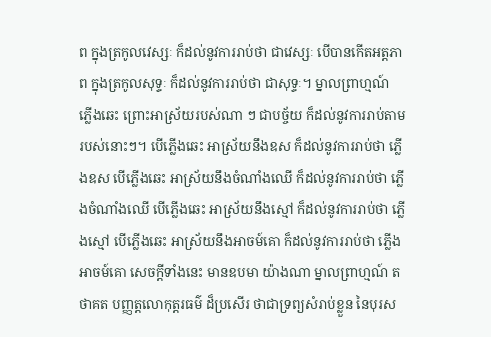ព ក្នុងត្រកូលវេស្សៈ ក៏ដល់នូវការរាប់ថា ជាវេស្សៈ បើបានកើតអត្តភាព ក្នុងត្រកូលសុទ្ទៈ ក៏ដល់នូវការរាប់ថា ជាសុទ្ទៈ។ ម្នាលព្រាហ្មណ៍ ភ្លើងឆេះ ព្រោះអាស្រ័យរបស់ណា ៗ ជាបច្ច័យ ក៏ដល់នូវការរាប់តាមរបស់នោះៗ។ បើភ្លើងឆេះ អាស្រ័យនឹងឧស ក៏ដល់នូវការរាប់ថា ភ្លើងឧស បើភ្លើងឆេះ អាស្រ័យនឹងចំណាំងឈើ ក៏ដល់នូវការរាប់ថា ភ្លើងចំណាំងឈើ បើភ្លើងឆេះ អាស្រ័យនឹងស្មៅ ក៏ដល់នូវការរាប់ថា ភ្លើងស្មៅ បើភ្លើងឆេះ អាស្រ័យនឹងអាចម៍គោ ក៏ដល់នូវការរាប់ថា ភ្លើងអាចម៍គោ សេចក្តីទាំងនេះ មានឧបមា យ៉ាងណា ម្នាលព្រាហ្មណ៍ តថាគត បញ្ញត្តលោកុត្តរធម៌ ដ៏ប្រសើរ ថាជាទ្រព្យសំរាប់ខ្លួន នៃបុរស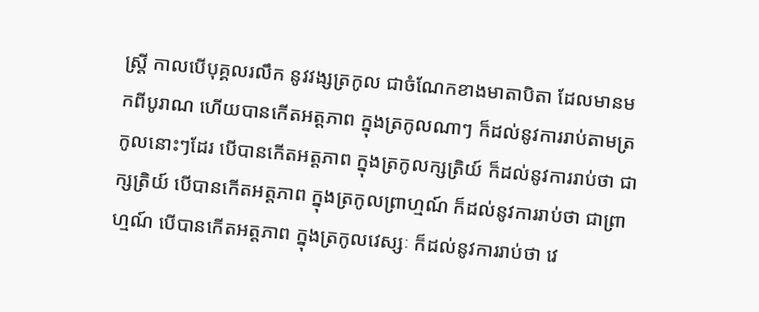ស្ត្រី កាលបើបុគ្គលរលឹក នូវវង្សត្រកូល ជាចំណែកខាងមាតាបិតា ដែលមានមកពីបូរាណ ហើយបានកើតអត្តភាព ក្នុងត្រកូលណាៗ ក៏ដល់នូវការរាប់តាមត្រកូលនោះៗដែរ បើបានកើតអត្តភាព ក្នុងត្រកូលក្សត្រិយ៍ ក៏ដល់នូវការរាប់ថា ជាក្សត្រិយ៍ បើបានកើតអត្តភាព ក្នុងត្រកូលព្រាហ្មណ៍ ក៏ដល់នូវការរាប់ថា ជាព្រាហ្មណ៍ បើបានកើតអត្តភាព ក្នុងត្រកូលវេស្សៈ ក៏ដល់នូវការរាប់ថា វេ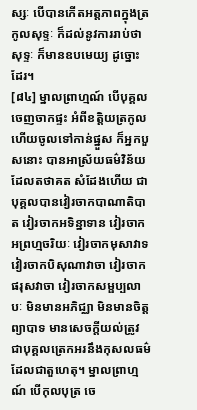ស្សៈ បើបានកើតអត្តភាពក្នុងត្រកូលសុទ្ទៈ ក៏ដល់នូវការរាប់ថា សុទ្ទៈ ក៏មានឧបមេយ្យ ដូច្នោះដែរ។
[៨៤] ម្នាលព្រាហ្មណ៍ បើបុគ្គលចេញចាកផ្ទះ អំពីខត្តិយត្រកូល ហើយចូលទៅកាន់ផ្នួស ក៏អ្នកបួសនោះ បានអាស្រ័យធម៌វិន័យ ដែលតថាគត សំដែងហើយ ជាបុគ្គលបានវៀរចាកបាណាតិបាត វៀរចាកអទិន្នាទាន វៀរចាកអព្រហ្មចរិយៈ វៀរចាកមុសាវាទ វៀរចាកបិសុណាវាចា វៀរចាកផរុសវាចា វៀរចាកសម្ផប្បលាបៈ មិនមានអភិជ្ឈា មិនមានចិត្តព្យាបាទ មានសេចក្តីយល់ត្រូវ ជាបុគ្គលត្រេកអរនឹងកុសលធម៌ ដែលជាតួហេតុ។ ម្នាលព្រាហ្មណ៍ បើកុលបុត្រ ចេ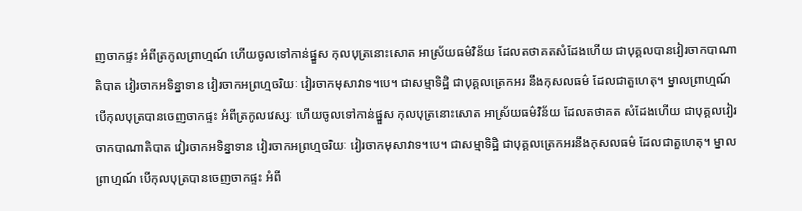ញចាកផ្ទះ អំពីត្រកូលព្រាហ្មណ៍ ហើយចូលទៅកាន់ផ្នួស កុលបុត្រនោះសោត អាស្រ័យធម៌វិន័យ ដែលតថាគតសំដែងហើយ ជាបុគ្គលបានវៀរចាកបាណាតិបាត វៀរចាកអទិន្នាទាន វៀរចាកអព្រហ្មចរិយៈ វៀរចាកមុសាវាទ។បេ។ ជាសម្មាទិដ្ឋិ ជាបុគ្គលត្រេកអរ នឹងកុសលធម៌ ដែលជាតួហេតុ។ ម្នាលព្រាហ្មណ៍ បើកុលបុត្របានចេញចាកផ្ទះ អំពីត្រកូលវេស្សៈ ហើយចូលទៅកាន់ផ្នួស កុលបុត្រនោះសោត អាស្រ័យធម៌វិន័យ ដែលតថាគត សំដែងហើយ ជាបុគ្គលវៀរចាកបាណាតិបាត វៀរចាកអទិន្នាទាន វៀរចាកអព្រហ្មចរិយៈ វៀរចាកមុសាវាទ។បេ។ ជាសម្មាទិដ្ឋិ ជាបុគ្គលត្រេកអរនឹងកុសលធម៌ ដែលជាតួហេតុ។ ម្នាលព្រាហ្មណ៍ បើកុលបុត្របានចេញចាកផ្ទះ អំពី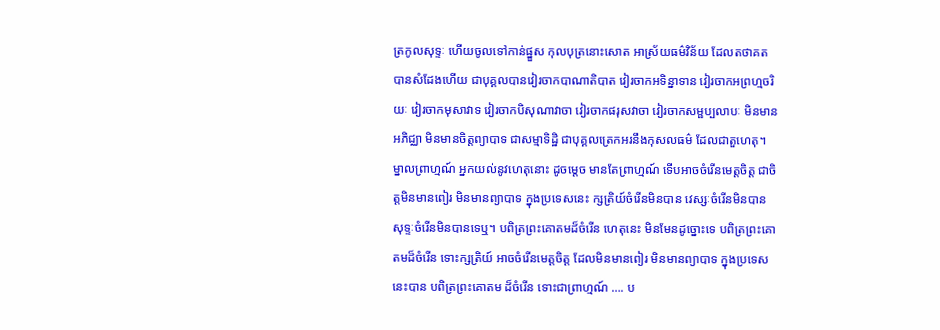ត្រកូលសុទ្ទៈ ហើយចូលទៅកាន់ផ្នួស កុលបុត្រនោះសោត អាស្រ័យធម៌វិន័យ ដែលតថាគត បានសំដែងហើយ ជាបុគ្គលបានវៀរចាកបាណាតិបាត វៀរចាកអទិន្នាទាន វៀរចាកអព្រហ្មចរិយៈ វៀរចាកមុសាវាទ វៀរចាកបិសុណាវាចា វៀរចាកផរុសវាចា វៀរចាកសម្ផប្បលាបៈ មិនមានអភិជ្ឈា មិនមានចិត្តព្យាបាទ ជាសម្មាទិដ្ឋិ ជាបុគ្គលត្រេកអរនឹងកុសលធម៌ ដែលជាតួហេតុ។ ម្នាលព្រាហ្មណ៍ អ្នកយល់នូវហេតុនោះ ដូចម្តេច មានតែព្រាហ្មណ៍ ទើបអាចចំរើនមេត្តចិត្ត ជាចិត្តមិនមានពៀរ មិនមានព្យាបាទ ក្នុងប្រទេសនេះ ក្សត្រិយ៍ចំរើនមិនបាន វេស្សៈចំរើនមិនបាន សុទ្ទៈចំរើនមិនបានទេឬ។ បពិត្រព្រះគោតមដ៏ចំរើន ហេតុនេះ មិនមែនដូច្នោះទេ បពិត្រព្រះគោតមដ៏ចំរើន ទោះក្សត្រិយ៍ អាចចំរើនមេត្តចិត្ត ដែលមិនមានពៀរ មិនមានព្យាបាទ ក្នុងប្រទេសនេះបាន បពិត្រព្រះគោតម ដ៏ចំរើន ទោះជាព្រាហ្មណ៍ …. ប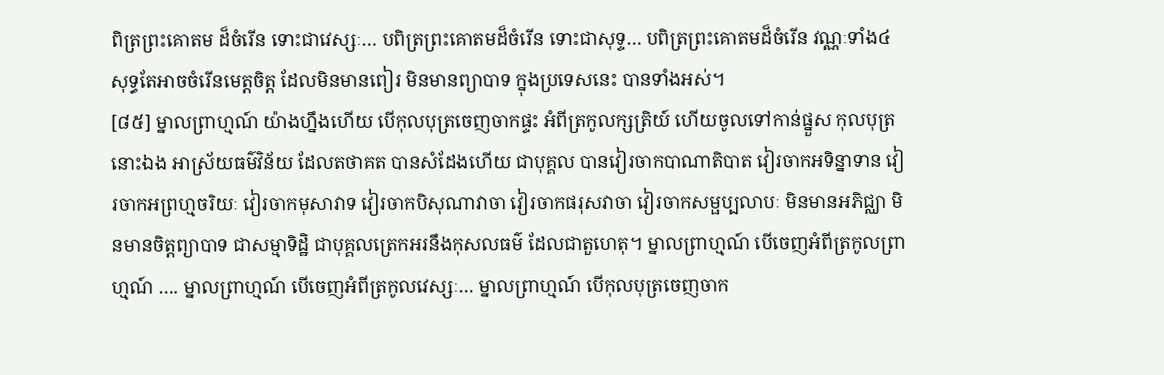ពិត្រព្រះគោតម ដ៏ចំរើន ទោះជាវេស្សៈ… បពិត្រព្រះគោតមដ៏ចំរើន ទោះជាសុទ្ទ… បពិត្រព្រះគោតមដ៏ចំរើន វណ្ណៈទាំង៤ សុទ្ធតែអាចចំរើនមេត្តចិត្ត ដែលមិនមានពៀរ មិនមានព្យាបាទ ក្នុងប្រទេសនេះ បានទាំងអស់។
[៨៥] ម្នាលព្រាហ្មណ៍ យ៉ាងហ្នឹងហើយ បើកុលបុត្រចេញចាកផ្ទះ អំពីត្រកូលក្សត្រិយ៍ ហើយចូលទៅកាន់ផ្នួស កុលបុត្រនោះឯង អាស្រ័យធម៌វិន័យ ដែលតថាគត បានសំដែងហើយ ជាបុគ្គល បានវៀរចាកបាណាតិបាត វៀរចាកអទិន្នាទាន វៀរចាកអព្រហ្មចរិយៈ វៀរចាកមុសាវាទ វៀរចាកបិសុណាវាចា វៀរចាកផរុសវាចា វៀរចាកសម្ផប្បលាបៈ មិនមានអភិជ្ឈា មិនមានចិត្តព្យាបាទ ជាសម្មាទិដ្ឋិ ជាបុគ្គលត្រេកអរនឹងកុសលធម៌ ដែលជាតួហេតុ។ ម្នាលព្រាហ្មណ៍ បើចេញអំពីត្រកូលព្រាហ្មណ៍ …. ម្នាលព្រាហ្មណ៍ បើចេញអំពីត្រកូលវេស្សៈ… ម្នាលព្រាហ្មណ៍ បើកុលបុត្រចេញចាក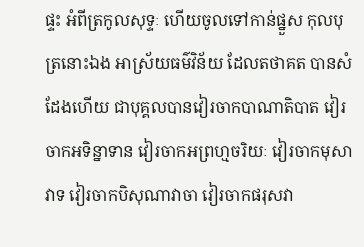ផ្ទះ អំពីត្រកូលសុទ្ទៈ ហើយចូលទៅកាន់ផ្នួស កុលបុត្រនោះឯង អាស្រ័យធម៌វិន័យ ដែលតថាគត បានសំដែងហើយ ជាបុគ្គលបានវៀរចាកបាណាតិបាត វៀរចាកអទិន្នាទាន វៀរចាកអព្រហ្មចរិយៈ វៀរចាកមុសាវាទ វៀរចាកបិសុណាវាចា វៀរចាកផរុសវា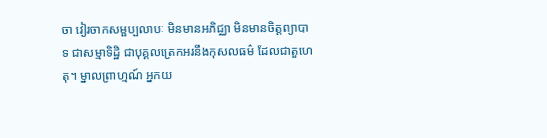ចា វៀរចាកសម្ផប្បលាបៈ មិនមានអភិជ្ឈា មិនមានចិត្តព្យាបាទ ជាសម្មាទិដ្ឋិ ជាបុគ្គលត្រេកអរនឹងកុសលធម៌ ដែលជាតួហេតុ។ ម្នាលព្រាហ្មណ៍ អ្នកយ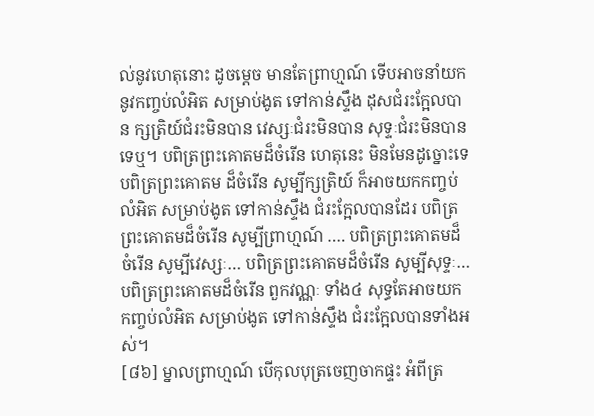ល់នូវហេតុនោះ ដូចម្តេច មានតែព្រាហ្មណ៍ ទើបអាចនាំយក នូវកញ្ចប់លំអិត សម្រាប់ងូត ទៅកាន់ស្ទឹង ដុសជំរះក្អែលបាន ក្សត្រិយ៍ជំរះមិនបាន វេស្សៈជំរះមិនបាន សុទ្ទៈជំរះមិនបានទេឬ។ បពិត្រព្រះគោតមដ៏ចំរើន ហេតុនេះ មិនមែនដូច្នោះទេ បពិត្រព្រះគោតម ដ៏ចំរើន សូម្បីក្សត្រិយ៍ ក៏អាចយកកញ្ចប់លំអិត សម្រាប់ងូត ទៅកាន់ស្ទឹង ជំរះក្អែលបានដែរ បពិត្រព្រះគោតមដ៏ចំរើន សូម្បីព្រាហ្មណ៍ …. បពិត្រព្រះគោតមដ៏ចំរើន សូម្បីវេស្សៈ… បពិត្រព្រះគោតមដ៏ចំរើន សូម្បីសុទ្ទៈ… បពិត្រព្រះគោតមដ៏ចំរើន ពួកវណ្ណៈ ទាំង៤ សុទ្ធតែអាចយកកញ្ចប់លំអិត សម្រាប់ងូត ទៅកាន់ស្ទឹង ជំរះក្អែលបានទាំងអស់។
[៨៦] ម្នាលព្រាហ្មណ៍ បើកុលបុត្រចេញចាកផ្ទះ អំពីត្រ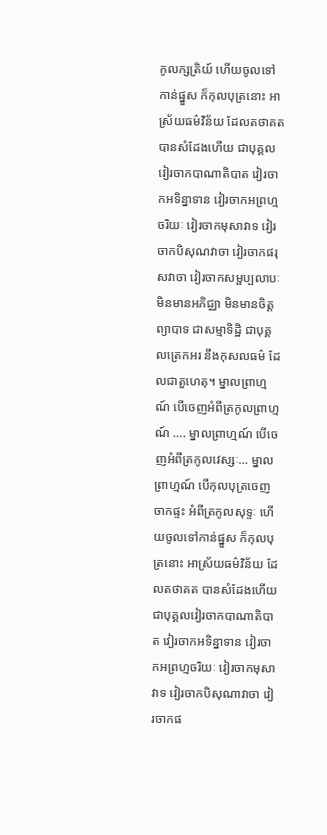កូលក្សត្រិយ៍ ហើយចូលទៅកាន់ផ្នួស ក៏កុលបុត្រនោះ អាស្រ័យធម៌វិន័យ ដែលតថាគត បានសំដែងហើយ ជាបុគ្គលវៀរចាកបាណាតិបាត វៀរចាកអទិន្នាទាន វៀរចាកអព្រហ្មចរិយៈ វៀរចាកមុសាវាទ វៀរចាកបិសុណវាចា វៀរចាកផរុសវាចា វៀរចាកសម្ផប្បលាបៈ មិនមានអភិជ្ឈា មិនមានចិត្តព្យាបាទ ជាសម្មាទិដ្ឋិ ជាបុគ្គលត្រេកអរ នឹងកុសលធម៌ ដែលជាតួហេតុ។ ម្នាលព្រាហ្មណ៍ បើចេញអំពីត្រកូលព្រាហ្មណ៍ …. ម្នាលព្រាហ្មណ៍ បើចេញអំពីត្រកូលវេស្សៈ… ម្នាលព្រាហ្មណ៍ បើកុលបុត្រចេញចាកផ្ទះ អំពីត្រកូលសុទ្ទៈ ហើយចូលទៅកាន់ផ្នួស ក៏កុលបុត្រនោះ អាស្រ័យធម៌វិន័យ ដែលតថាគត បានសំដែងហើយ ជាបុគ្គលវៀរចាកបាណាតិបាត វៀរចាកអទិន្នាទាន វៀរចាកអព្រហ្មចរិយៈ វៀរចាកមុសាវាទ វៀរចាកបិសុណាវាចា វៀរចាកផ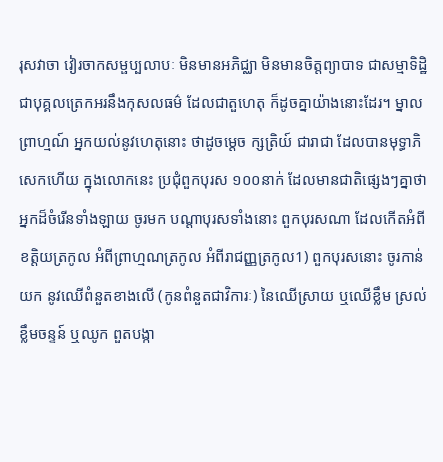រុសវាចា វៀរចាកសម្ផប្បលាបៈ មិនមានអភិជ្ឈា មិនមានចិត្តព្យាបាទ ជាសម្មាទិដ្ឋិ ជាបុគ្គលត្រេកអរនឹងកុសលធម៌ ដែលជាតួហេតុ ក៏ដូចគ្នាយ៉ាងនោះដែរ។ ម្នាលព្រាហ្មណ៍ អ្នកយល់នូវហេតុនោះ ថាដូចម្តេច ក្សត្រិយ៍ ជារាជា ដែលបានមុទ្ធាភិសេកហើយ ក្នុងលោកនេះ ប្រជុំពួកបុរស ១០០នាក់ ដែលមានជាតិផ្សេងៗគ្នាថា អ្នកដ៏ចំរើនទាំងឡាយ ចូរមក បណ្តាបុរសទាំងនោះ ពួកបុរសណា ដែលកើតអំពីខត្តិយត្រកូល អំពីព្រាហ្មណត្រកូល អំពីរាជញ្ញត្រកូល1) ពួកបុរសនោះ ចូរកាន់យក នូវឈើពំនួតខាងលើ (កូនពំនួតជាវិការៈ) នៃឈើស្រាយ ឬឈើខ្លឹម ស្រល់ ខ្លឹមចន្ទន៍ ឬឈូក ពួតបង្កា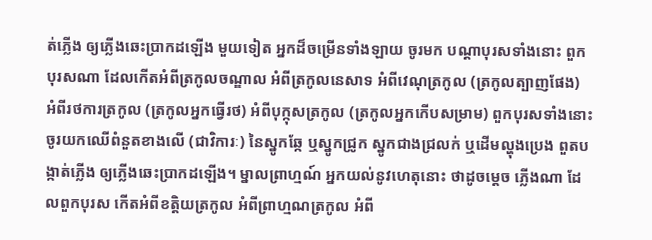ត់ភ្លើង ឲ្យភ្លើងឆេះប្រាកដឡើង មួយទៀត អ្នកដ៏ចម្រើនទាំងឡាយ ចូរមក បណ្តាបុរសទាំងនោះ ពួកបុរសណា ដែលកើតអំពីត្រកូលចណ្ឌាល អំពីត្រកូលនេសាទ អំពីវេណុត្រកូល (ត្រកូលត្បាញផែង) អំពីរថការត្រកូល (ត្រកូលអ្នកធ្វើរថ) អំពីបុក្កុសត្រកូល (ត្រកូលអ្នកកើបសម្រាម) ពួកបុរសទាំងនោះ ចូរយកឈើពំនួតខាងលើ (ជាវិការៈ) នៃស្នូកឆ្កែ ឬស្នូកជ្រូក ស្នូកជាងជ្រលក់ ឬដើមល្ហុងប្រេង ពួតបង្កាត់ភ្លើង ឲ្យភ្លើងឆេះប្រាកដឡើង។ ម្នាលព្រាហ្មណ៍ អ្នកយល់នូវហេតុនោះ ថាដូចម្តេច ភ្លើងណា ដែលពួកបុរស កើតអំពីខត្តិយត្រកូល អំពីព្រាហ្មណត្រកូល អំពី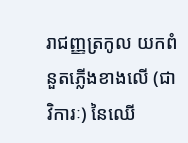រាជញ្ញត្រកូល យកពំនួតភ្លើងខាងលើ (ជាវិការៈ) នៃឈើ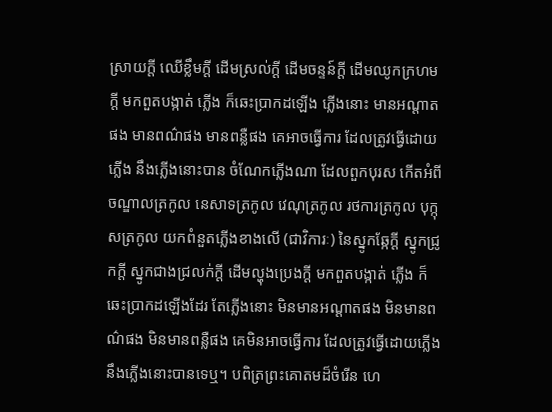ស្រាយក្តី ឈើខ្លឹមក្តី ដើមស្រល់ក្តី ដើមចន្ទន៍ក្តី ដើមឈូកក្រហមក្តី មកពួតបង្កាត់ ភ្លើង ក៏ឆេះប្រាកដឡើង ភ្លើងនោះ មានអណ្តាតផង មានពណ៌ផង មានពន្លឺផង គេអាចធ្វើការ ដែលត្រូវធ្វើដោយភ្លើង នឹងភ្លើងនោះបាន ចំណែកភ្លើងណា ដែលពួកបុរស កើតអំពីចណ្ឌាលត្រកូល នេសាទត្រកូល វេណុត្រកូល រថការត្រកូល បុក្កុសត្រកូល យកពំនួតភ្លើងខាងលើ (ជាវិការៈ) នៃស្នូកឆ្កែក្តី ស្នូកជ្រូកក្តី ស្នូកជាងជ្រលក់ក្តី ដើមល្ហុងប្រេងក្តី មកពួតបង្កាត់ ភ្លើង ក៏ឆេះប្រាកដឡើងដែរ តែភ្លើងនោះ មិនមានអណ្តាតផង មិនមានពណ៌ផង មិនមានពន្លឺផង គេមិនអាចធ្វើការ ដែលត្រូវធ្វើដោយភ្លើង នឹងភ្លើងនោះបានទេឬ។ បពិត្រព្រះគោតមដ៏ចំរើន ហេ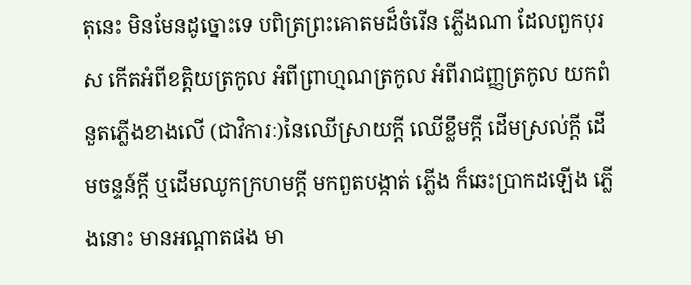តុនេះ មិនមែនដូច្នោះទេ បពិត្រព្រះគោតមដ៏ចំរើន ភ្លើងណា ដែលពួកបុរស កើតអំពីខត្តិយត្រកូល អំពីព្រាហ្មណត្រកូល អំពីរាជញ្ញត្រកូល យកពំនួតភ្លើងខាងលើ (ជាវិការៈ)នៃឈើស្រាយក្តី ឈើខ្លឹមក្តី ដើមស្រល់ក្តី ដើមចន្ទន៍ក្តី ឬដើមឈូកក្រហមក្តី មកពួតបង្កាត់ ភ្លើង ក៏ឆេះប្រាកដឡើង ភ្លើងនោះ មានអណ្តាតផង មា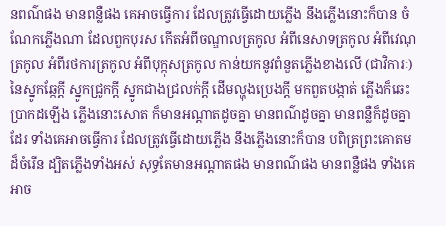នពណ៌ផង មានពន្លឺផង គេអាចធ្វើការ ដែលត្រូវធ្វើដោយភ្លើង នឹងភ្លើងនោះក៏បាន ចំណែកភ្លើងណា ដែលពួកបុរស កើតអំពីចណ្ឌាលត្រកូល អំពីនេសាទត្រកូល អំពីវេណុត្រកូល អំពីរថការត្រកូល អំពីបុក្កុសត្រកូល កាន់យកនូវពំនួតភ្លើងខាងលើ (ជាវិការៈ) នៃស្នូកឆ្កែក្តី ស្នូកជ្រូកក្តី ស្នូកជាងជ្រលក់ក្តី ដើមល្ហុងប្រេងក្តី មកពួតបង្កាត់ ភ្លើងក៏ឆេះប្រាកដឡើង ភ្លើងនោះសោត ក៏មានអណ្តាតដូចគ្នា មានពណ៌ដូចគ្នា មានពន្លឺក៏ដូចគ្នាដែរ ទាំងគេអាចធ្វើការ ដែលត្រូវធ្វើដោយភ្លើង នឹងភ្លើងនោះក៏បាន បពិត្រព្រះគោតមដ៏ចំរើន ដ្បិតភ្លើងទាំងអស់ សុទ្ធតែមានអណ្តាតផង មានពណ៌ផង មានពន្លឺផង ទាំងគេអាច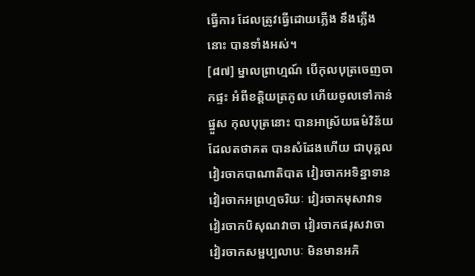ធ្វើការ ដែលត្រូវធ្វើដោយភ្លើង នឹងភ្លើងនោះ បានទាំងអស់។
[៨៧] ម្នាលព្រាហ្មណ៍ បើកុលបុត្រចេញចាកផ្ទះ អំពីខត្តិយត្រកូល ហើយចូលទៅកាន់ផ្នួស កុលបុត្រនោះ បានអាស្រ័យធម៌វិន័យ ដែលតថាគត បានសំដែងហើយ ជាបុគ្គល វៀរចាកបាណាតិបាត វៀរចាកអទិន្នាទាន វៀរចាកអព្រហ្មចរិយៈ វៀរចាកមុសាវាទ វៀរចាកបិសុណវាចា វៀរចាកផរុសវាចា វៀរចាកសម្ផប្បលាបៈ មិនមានអភិ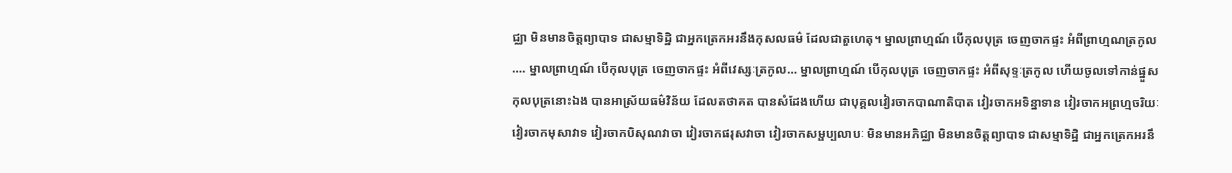ជ្ឈា មិនមានចិត្តព្យាបាទ ជាសម្មាទិដ្ឋិ ជាអ្នកត្រេកអរនឹងកុសលធម៌ ដែលជាតួហេតុ។ ម្នាលព្រាហ្មណ៍ បើកុលបុត្រ ចេញចាកផ្ទះ អំពីព្រាហ្មណត្រកូល …. ម្នាលព្រាហ្មណ៍ បើកុលបុត្រ ចេញចាកផ្ទះ អំពីវេស្សៈត្រកូល… ម្នាលព្រាហ្មណ៍ បើកុលបុត្រ ចេញចាកផ្ទះ អំពីសុទ្ទៈត្រកូល ហើយចូលទៅកាន់ផ្នួស កុលបុត្រនោះឯង បានអាស្រ័យធម៌វិន័យ ដែលតថាគត បានសំដែងហើយ ជាបុគ្គលវៀរចាកបាណាតិបាត វៀរចាកអទិន្នាទាន វៀរចាកអព្រហ្មចរិយៈ វៀរចាកមុសាវាទ វៀរចាកបិសុណវាចា វៀរចាកផរុសវាចា វៀរចាកសម្ផប្បលាបៈ មិនមានអភិជ្ឈា មិនមានចិត្តព្យាបាទ ជាសម្មាទិដ្ឋិ ជាអ្នកត្រេកអរនឹ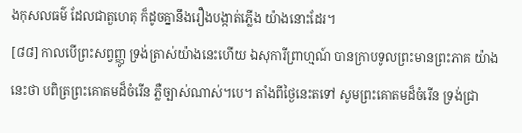ងកុសលធម៌ ដែលជាតួហេតុ ក៏ដូចគ្នានឹងរឿងបង្កាត់ភ្លើង យ៉ាងនោះដែរ។
[៨៨] កាលបើព្រះសព្វញ្ញូ ទ្រង់ត្រាស់យ៉ាងនេះហើយ ឯសុការីព្រាហ្មណ៍ បានក្រាបទូលព្រះមានព្រះភាគ យ៉ាងនេះថា បពិត្រព្រះគោតមដ៏ចំរើន ភ្លឺច្បាស់ណាស់។បេ។ តាំងពីថ្ងៃនេះតទៅ សូមព្រះគោតមដ៏ចំរើន ទ្រង់ជ្រា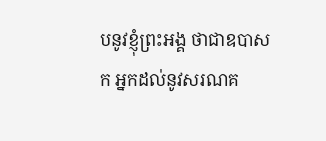បនូវខ្ញុំព្រះអង្គ ថាជាឧបាសក អ្នកដល់នូវសរណគ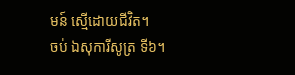មន៍ ស្មើដោយជីវិត។
ចប់ ឯសុការីសូត្រ ទី៦។